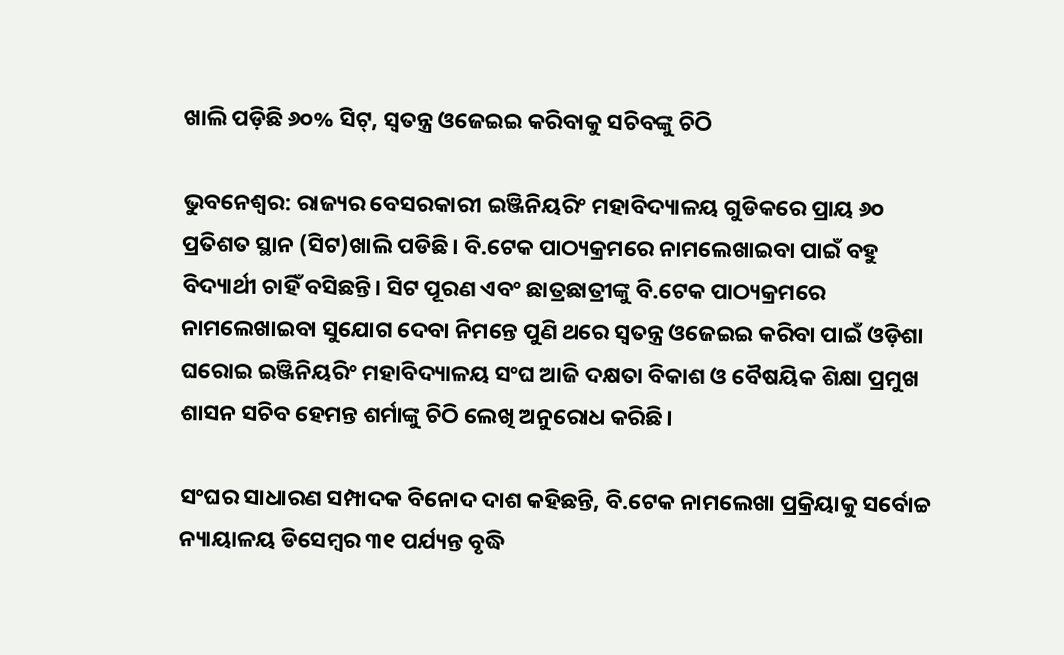ଖାଲି ପଡ଼ିଛି ୬୦% ସିଟ୍, ସ୍ବତନ୍ତ୍ର ଓଜେଇଇ କରିବାକୁ ସଚିବଙ୍କୁ ଚିଠି

ଭୁବନେଶ୍ବର: ରାଜ୍ୟର ବେସରକାରୀ ଇଞ୍ଜିନିୟରିଂ ମହାବିଦ୍ୟାଳୟ ଗୁଡିକରେ ପ୍ରାୟ ୬୦ ପ୍ରତିଶତ ସ୍ଥାନ (ସିଟ)ଖାଲି ପଡିଛି। ବି.ଟେକ ପାଠ୍ୟକ୍ରମରେ ନାମଲେଖାଇବା ପାଇଁ ବହୁ ବିଦ୍ୟାର୍ଥୀ ଚାହିଁ ବସିଛନ୍ତି। ସିଟ ପୂରଣ ଏବଂ ଛାତ୍ରଛାତ୍ରୀଙ୍କୁ ବି.ଟେକ ପାଠ୍ୟକ୍ରମରେ ନାମଲେଖାଇବା ସୁଯୋଗ ଦେବା ନିମନ୍ତେ ପୁଣି ଥରେ ସ୍ବତନ୍ତ୍ର ଓଜେଇଇ କରିବା ପାଇଁ ଓଡ଼ିଶା ଘରୋଇ ଇଞ୍ଜିନିୟରିଂ ମହାବିଦ୍ୟାଳୟ ସଂଘ ଆଜି ଦକ୍ଷତା ବିକାଶ ଓ ବୈଷୟିକ ଶିକ୍ଷା ପ୍ରମୁଖ ଶାସନ ସଚିବ ହେମନ୍ତ ଶର୍ମାଙ୍କୁ ଚିଠି ଲେଖି ଅନୁରୋଧ କରିଛି।

ସଂଘର ସାଧାରଣ ସମ୍ପାଦକ ବିନୋଦ ଦାଶ କହିଛନ୍ତି, ବି.ଟେକ ନାମଲେଖା ପ୍ରକ୍ରିୟାକୁ ସର୍ବୋଚ୍ଚ ନ୍ୟାୟାଳୟ ଡିସେମ୍ବର ୩୧ ପର୍ଯ୍ୟନ୍ତ ବୃଦ୍ଧି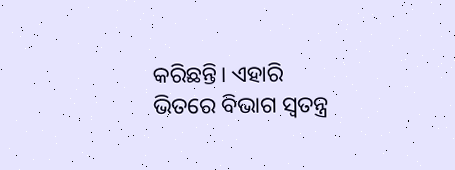କରିଛନ୍ତି। ଏହାରି ଭିତରେ ବିଭାଗ ସ୍ବତନ୍ତ୍ର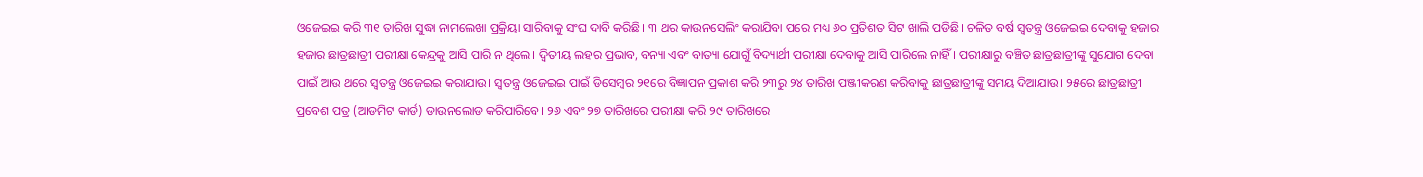ଓଜେଇଇ କରି ୩୧ ତାରିଖ ସୁଦ୍ଧା ନାମଲେଖା ପ୍ରକ୍ରିୟା ସାରିବାକୁ ସଂଘ ଦାବି କରିଛି। ୩ ଥର କାଉନସେଲିଂ କରାଯିବା ପରେ ମଧ୍ୟ ୬୦ ପ୍ରତିଶତ ସିଟ ଖାଲି ପଡିଛି। ଚଳିତ ବର୍ଷ ସ୍ବତନ୍ତ୍ର ଓଜେଇଇ ଦେବାକୁ ହଜାର ହଜାର ଛାତ୍ରଛାତ୍ରୀ ପରୀକ୍ଷା କେନ୍ଦ୍ରକୁ ଆସି ପାରି ନ ଥିଲେ। ଦ୍ବିତୀୟ ଲହର ପ୍ରଭାବ, ବନ୍ୟା ଏବଂ ବାତ୍ୟା ଯୋଗୁଁ ବିଦ୍ୟାର୍ଥୀ ପରୀକ୍ଷା ଦେବାକୁ ଆସି ପାରିଲେ ନାହିଁ। ପରୀକ୍ଷାରୁ ବଞ୍ଚିତ ଛାତ୍ରଛାତ୍ରୀଙ୍କୁ ସୁଯୋଗ ଦେବା ପାଇଁ ଆଉ ଥରେ ସ୍ବତନ୍ତ୍ର ଓଜେଇଇ କରାଯାଉ। ସ୍ବତନ୍ତ୍ର ଓଜେଇଇ ପାଇଁ ଡିସେମ୍ବର ୨୧ରେ ବିଜ୍ଞାପନ ପ୍ରକାଶ କରି ୨୩ରୁ ୨୪ ତାରିଖ ପଞ୍ଜୀକରଣ କରିବାକୁ ଛାତ୍ରଛାତ୍ରୀଙ୍କୁ ସମୟ ଦିଆଯାଉ। ୨୫ରେ ଛାତ୍ରଛାତ୍ରୀ ପ୍ରବେଶ ପତ୍ର (ଆଡମିଟ କାର୍ଡ) ଡାଉନଲୋଡ କରିପାରିବେ। ୨୬ ଏବଂ ୨୭ ତାରିଖରେ ପରୀକ୍ଷା କରି ୨୯ ତାରିଖରେ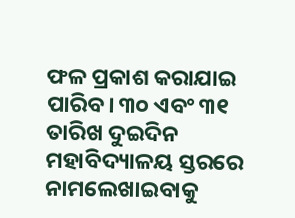ଫଳ ପ୍ରକାଶ କରାଯାଇ ପାରିବ। ୩୦ ଏବଂ ୩୧ ତାରିଖ ଦୁଇଦିନ ମହାବିଦ୍ୟାଳୟ ସ୍ତରରେ ନାମଲେଖାଇବାକୁ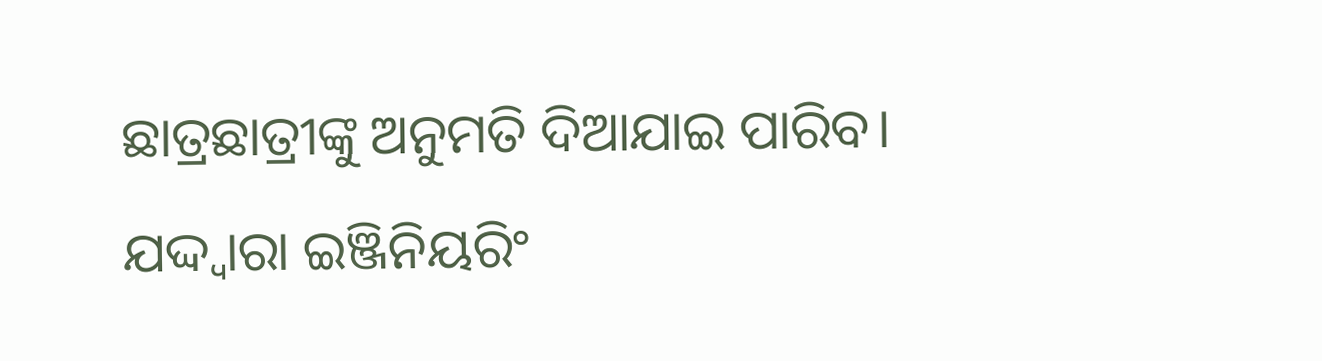ଛାତ୍ରଛାତ୍ରୀଙ୍କୁ ଅନୁମତି ଦିଆଯାଇ ପାରିବ। ଯଦ୍ଦ୍ବାରା ଇଞ୍ଜିନିୟରିଂ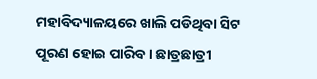ମହାବିଦ୍ୟାଳୟରେ ଖାଲି ପଡିଥିବା ସିଟ ପୂରଣ ହୋଇ ପାରିବ। ଛାତ୍ରଛାତ୍ରୀ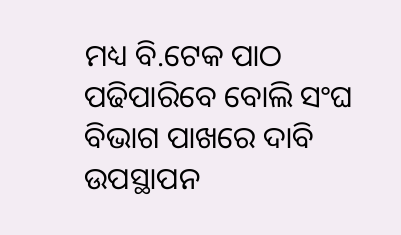ମଧ୍ୟ ବି.ଟେକ ପାଠ ପଢିପାରିବେ ବୋଲି ସଂଘ ବିଭାଗ ପାଖରେ ଦାବି ଉପସ୍ଥାପନ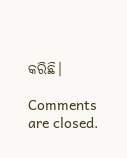କରିଛି।

Comments are closed.